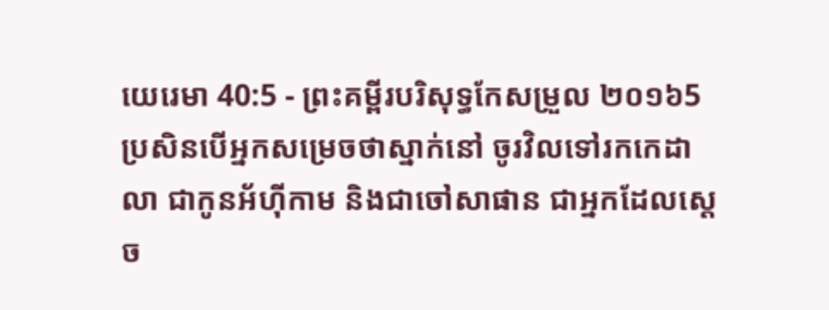យេរេមា 40:5 - ព្រះគម្ពីរបរិសុទ្ធកែសម្រួល ២០១៦5 ប្រសិនបើអ្នកសម្រេចថាស្នាក់នៅ ចូរវិលទៅរកកេដាលា ជាកូនអ័ហ៊ីកាម និងជាចៅសាផាន ជាអ្នកដែលស្តេច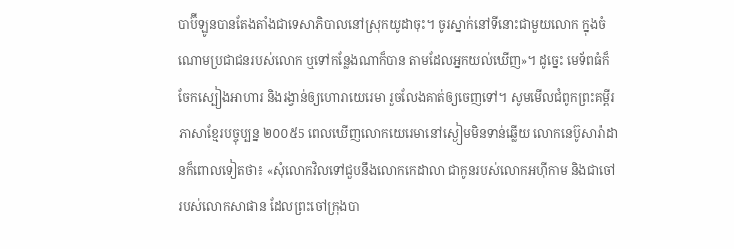បាប៊ីឡូនបានតែងតាំងជាទេសាភិបាលនៅស្រុកយូដាចុះ។ ចូរស្នាក់នៅទីនោះជាមួយលោក ក្នុងចំណោមប្រជាជនរបស់លោក ឬទៅកន្លែងណាក៏បាន តាមដែលអ្នកយល់ឃើញ»។ ដូច្នេះ មេទ័ពធំក៏ចែកស្បៀងអាហារ និងរង្វាន់ឲ្យហោរាយេរេមា រួចលែងគាត់ឲ្យចេញទៅ។ សូមមើលជំពូកព្រះគម្ពីរភាសាខ្មែរបច្ចុប្បន្ន ២០០៥5 ពេលឃើញលោកយេរេមានៅស្ងៀមមិនទាន់ឆ្លើយ លោកនេប៊ូសារ៉ាដានក៏ពោលទៀតថា៖ «សុំលោកវិលទៅជួបនឹងលោកកេដាលា ជាកូនរបស់លោកអហ៊ីកាម និងជាចៅរបស់លោកសាផាន ដែលព្រះចៅក្រុងបា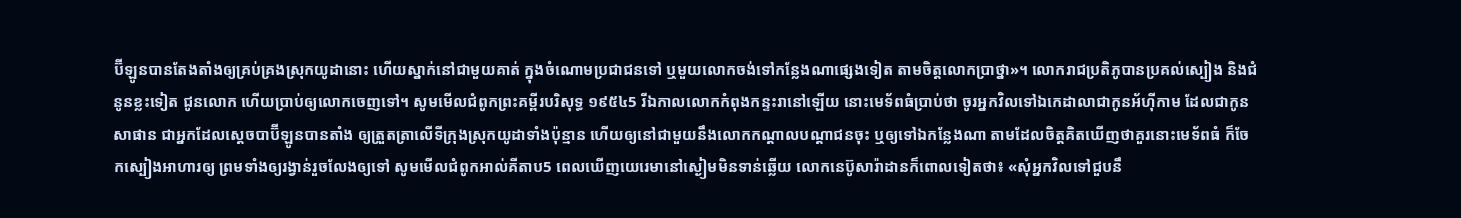ប៊ីឡូនបានតែងតាំងឲ្យគ្រប់គ្រងស្រុកយូដានោះ ហើយស្នាក់នៅជាមួយគាត់ ក្នុងចំណោមប្រជាជនទៅ ឬមួយលោកចង់ទៅកន្លែងណាផ្សេងទៀត តាមចិត្តលោកប្រាថ្នា»។ លោករាជប្រតិភូបានប្រគល់ស្បៀង និងជំនូនខ្លះទៀត ជូនលោក ហើយប្រាប់ឲ្យលោកចេញទៅ។ សូមមើលជំពូកព្រះគម្ពីរបរិសុទ្ធ ១៩៥៤5 រីឯកាលលោកកំពុងកន្ទះរានៅឡើយ នោះមេទ័ពធំប្រាប់ថា ចូរអ្នកវិលទៅឯកេដាលាជាកូនអ័ហ៊ីកាម ដែលជាកូនសាផាន ជាអ្នកដែលស្តេចបាប៊ីឡូនបានតាំង ឲ្យត្រួតត្រាលើទីក្រុងស្រុកយូដាទាំងប៉ុន្មាន ហើយឲ្យនៅជាមួយនឹងលោកកណ្តាលបណ្តាជនចុះ ឬឲ្យទៅឯកន្លែងណា តាមដែលចិត្តគិតឃើញថាគួរនោះមេទ័ពធំ ក៏ចែកស្បៀងអាហារឲ្យ ព្រមទាំងឲ្យរង្វាន់រួចលែងឲ្យទៅ សូមមើលជំពូកអាល់គីតាប5 ពេលឃើញយេរេមានៅស្ងៀមមិនទាន់ឆ្លើយ លោកនេប៊ូសារ៉ាដានក៏ពោលទៀតថា៖ «សុំអ្នកវិលទៅជួបនឹ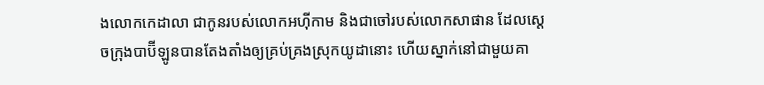ងលោកកេដាលា ជាកូនរបស់លោកអហ៊ីកាម និងជាចៅរបស់លោកសាផាន ដែលស្តេចក្រុងបាប៊ីឡូនបានតែងតាំងឲ្យគ្រប់គ្រងស្រុកយូដានោះ ហើយស្នាក់នៅជាមួយគា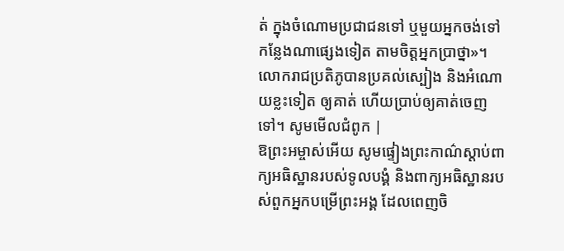ត់ ក្នុងចំណោមប្រជាជនទៅ ឬមួយអ្នកចង់ទៅកន្លែងណាផ្សេងទៀត តាមចិត្តអ្នកប្រាថ្នា»។ លោករាជប្រតិភូបានប្រគល់ស្បៀង និងអំណោយខ្លះទៀត ឲ្យគាត់ ហើយប្រាប់ឲ្យគាត់ចេញទៅ។ សូមមើលជំពូក |
ឱព្រះអម្ចាស់អើយ សូមផ្ទៀងព្រះកាណ៌ស្តាប់ពាក្យអធិស្ឋានរបស់ទូលបង្គំ និងពាក្យអធិស្ឋានរបស់ពួកអ្នកបម្រើព្រះអង្គ ដែលពេញចិ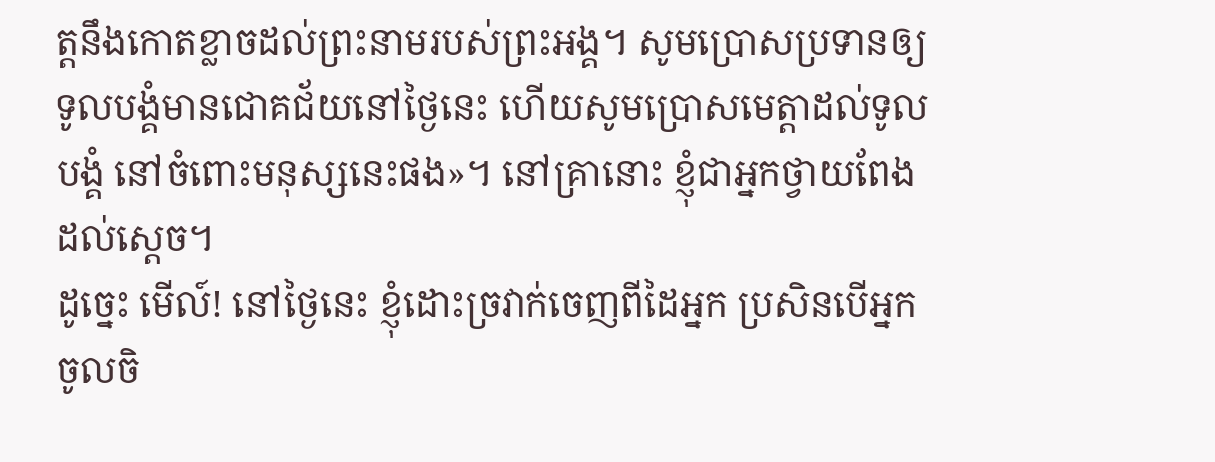ត្តនឹងកោតខ្លាចដល់ព្រះនាមរបស់ព្រះអង្គ។ សូមប្រោសប្រទានឲ្យទូលបង្គំមានជោគជ័យនៅថ្ងៃនេះ ហើយសូមប្រោសមេត្តាដល់ទូលបង្គំ នៅចំពោះមនុស្សនេះផង»។ នៅគ្រានោះ ខ្ញុំជាអ្នកថ្វាយពែងដល់ស្តេច។
ដូច្នេះ មើល៍! នៅថ្ងៃនេះ ខ្ញុំដោះច្រវាក់ចេញពីដៃអ្នក ប្រសិនបើអ្នកចូលចិ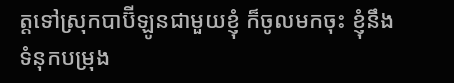ត្តទៅស្រុកបាប៊ីឡូនជាមួយខ្ញុំ ក៏ចូលមកចុះ ខ្ញុំនឹងទំនុកបម្រុង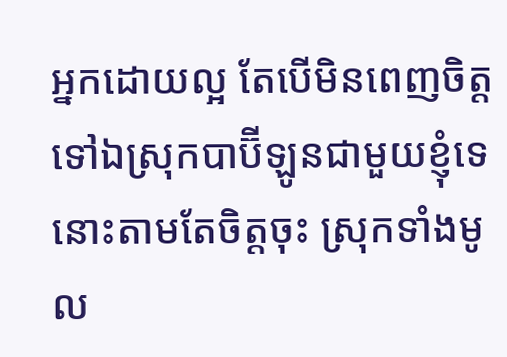អ្នកដោយល្អ តែបើមិនពេញចិត្តទៅឯស្រុកបាប៊ីឡូនជាមួយខ្ញុំទេ នោះតាមតែចិត្តចុះ ស្រុកទាំងមូល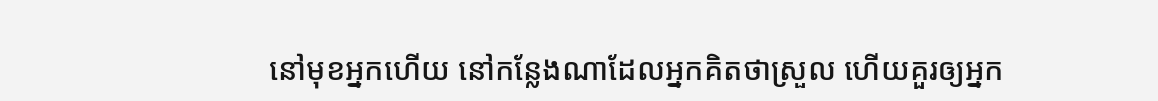នៅមុខអ្នកហើយ នៅកន្លែងណាដែលអ្នកគិតថាស្រួល ហើយគួរឲ្យអ្នក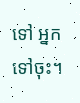ទៅ អ្នកទៅចុះ។